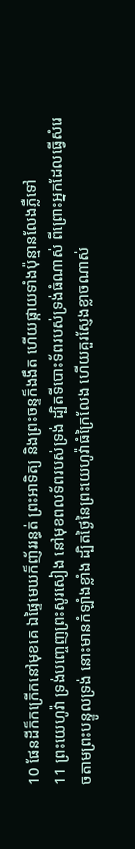10 ផែនដីក៏កក្រើកនៅមុខគេ ឯផ្ទៃមេឃក៏ញ័ររន្ធត់ ព្រះអាទិត្យ និងព្រះចន្ទក៏ងងឹត ហើយផ្កាយទាំងប៉ុន្មានលែងភ្លឺទៅ
11 ព្រះយេហូវ៉ា ទ្រង់បញ្ចេញព្រះសូរសៀង នៅមុខពលទ័ពរបស់ទ្រង់ ដ្បិតទីបោះទ័ពរបស់ទ្រង់ធំណាស់ ពីព្រោះអ្នកដែលធ្វើសំរេចតាមព្រះបន្ទូលទ្រង់ នោះមានកំឡាំងខ្លាំង ដ្បិតថ្ងៃនៃព្រះយេហូវ៉ាធំក្រៃលែង ហើយគួរស្ញែងខ្លាចណាស់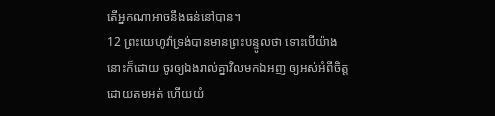តើអ្នកណាអាចនឹងធន់នៅបាន។
12 ព្រះយេហូវ៉ាទ្រង់បានមានព្រះបន្ទូលថា ទោះបើយ៉ាងនោះក៏ដោយ ចូរឲ្យឯងរាល់គ្នាវិលមកឯអញ ឲ្យអស់អំពីចិត្តដោយតមអត់ ហើយយំ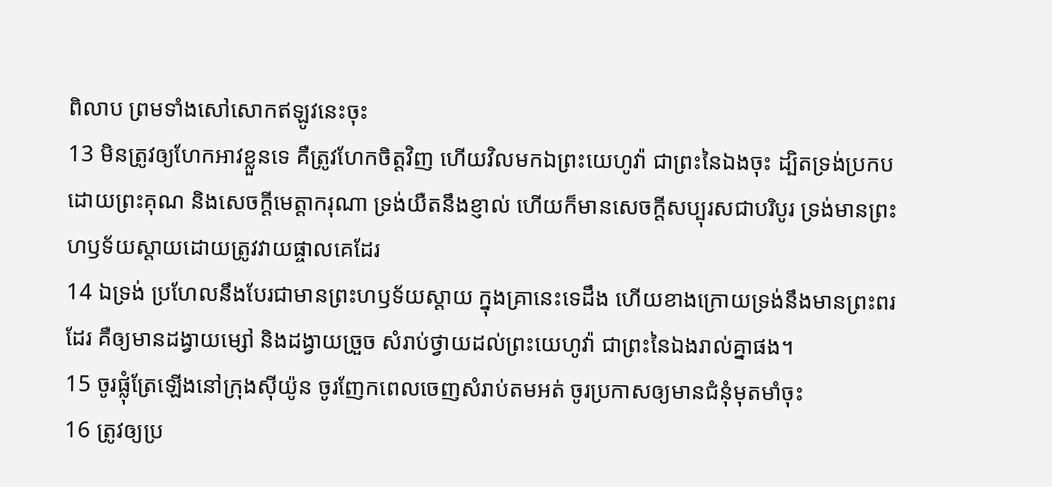ពិលាប ព្រមទាំងសៅសោកឥឡូវនេះចុះ
13 មិនត្រូវឲ្យហែកអាវខ្លួនទេ គឺត្រូវហែកចិត្តវិញ ហើយវិលមកឯព្រះយេហូវ៉ា ជាព្រះនៃឯងចុះ ដ្បិតទ្រង់ប្រកបដោយព្រះគុណ និងសេចក្តីមេត្តាករុណា ទ្រង់យឺតនឹងខ្ញាល់ ហើយក៏មានសេចក្តីសប្បុរសជាបរិបូរ ទ្រង់មានព្រះហឫទ័យស្តាយដោយត្រូវវាយផ្ចាលគេដែរ
14 ឯទ្រង់ ប្រហែលនឹងបែរជាមានព្រះហឫទ័យស្តាយ ក្នុងគ្រានេះទេដឹង ហើយខាងក្រោយទ្រង់នឹងមានព្រះពរដែរ គឺឲ្យមានដង្វាយម្សៅ និងដង្វាយច្រួច សំរាប់ថ្វាយដល់ព្រះយេហូវ៉ា ជាព្រះនៃឯងរាល់គ្នាផង។
15 ចូរផ្លុំត្រែឡើងនៅក្រុងស៊ីយ៉ូន ចូរញែកពេលចេញសំរាប់តមអត់ ចូរប្រកាសឲ្យមានជំនុំមុតមាំចុះ
16 ត្រូវឲ្យប្រ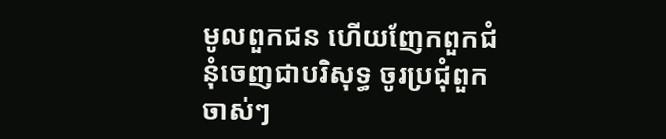មូលពួកជន ហើយញែកពួកជំនុំចេញជាបរិសុទ្ធ ចូរប្រជុំពួកចាស់ៗ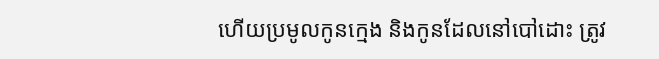ហើយប្រមូលកូនក្មេង និងកូនដែលនៅបៅដោះ ត្រូវ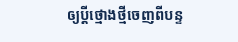ឲ្យប្ដីថ្មោងថ្មីចេញពីបន្ទ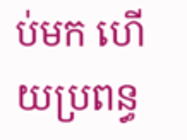ប់មក ហើយប្រពន្ធ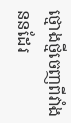ថ្មោងថ្មីចេញពីវាំងននដែរ